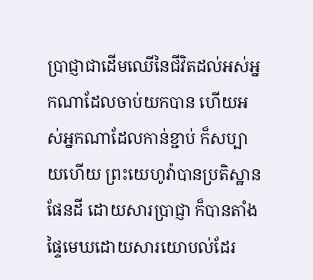ប្រាជ្ញាជាដើមឈើនៃជីវិតដល់អស់អ្នកណាដែលចាប់យកបាន ហើយអស់អ្នកណាដែលកាន់ខ្ជាប់ ក៏សប្បាយហើយ ព្រះយេហូវ៉ាបានប្រតិស្ឋានផែនដី ដោយសារប្រាជ្ញា ក៏បានតាំងផ្ទៃមេឃដោយសារយោបល់ដែរ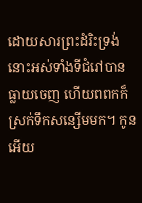ដោយសារព្រះដំរិះទ្រង់ នោះអស់ទាំងទីជំរៅបានធ្លាយចេញ ហើយពពកក៏ស្រក់ទឹកសន្សើមមក។ កូនអើយ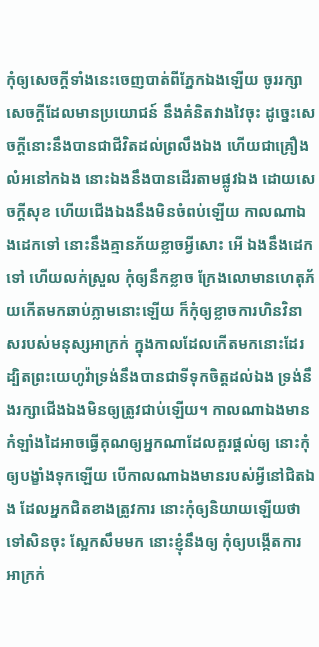កុំឲ្យសេចក្ដីទាំងនេះចេញបាត់ពីភ្នែកឯងឡើយ ចូររក្សាសេចក្ដីដែលមានប្រយោជន៍ នឹងគំនិតវាងវៃចុះ ដូច្នេះសេចក្ដីនោះនឹងបានជាជីវិតដល់ព្រលឹងឯង ហើយជាគ្រឿងលំអនៅកឯង នោះឯងនឹងបានដើរតាមផ្លូវឯង ដោយសេចក្ដីសុខ ហើយជើងឯងនឹងមិនចំពប់ឡើយ កាលណាឯងដេកទៅ នោះនឹងគ្មានភ័យខ្លាចអ្វីសោះ អើ ឯងនឹងដេកទៅ ហើយលក់ស្រួល កុំឲ្យនឹកខ្លាច ក្រែងលោមានហេតុភ័យកើតមកឆាប់ភ្លាមនោះឡើយ ក៏កុំឲ្យខ្លាចការហិនវិនាសរបស់មនុស្សអាក្រក់ ក្នុងកាលដែលកើតមកនោះដែរ ដ្បិតព្រះយេហូវ៉ាទ្រង់នឹងបានជាទីទុកចិត្តដល់ឯង ទ្រង់នឹងរក្សាជើងឯងមិនឲ្យត្រូវជាប់ឡើយ។ កាលណាឯងមានកំឡាំងដៃអាចធ្វើគុណឲ្យអ្នកណាដែលគួរផ្តល់ឲ្យ នោះកុំឲ្យបង្ខាំងទុកឡើយ បើកាលណាឯងមានរបស់អ្វីនៅជិតឯង ដែលអ្នកជិតខាងត្រូវការ នោះកុំឲ្យនិយាយឡើយថា ទៅសិនចុះ ស្អែកសឹមមក នោះខ្ញុំនឹងឲ្យ កុំឲ្យបង្កើតការអាក្រក់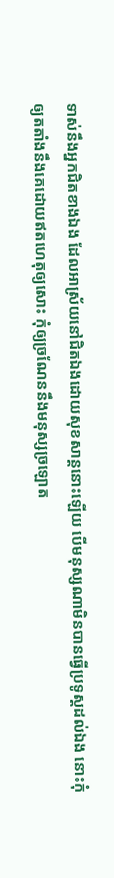ទាស់នឹងអ្នកជិតខាងឯង ដែលអាស្រ័យនៅជិតឯងដោយសុខសាន្តនោះឡើយ បើមនុស្សណាមិនបានធ្វើប្រទូស្តដល់ឯង នោះកុំឲ្យតតាំងនឹងគេដោយឥតហេតុឲ្យសោះ កុំឲ្យច្រណែននឹងមនុស្សច្រឡោត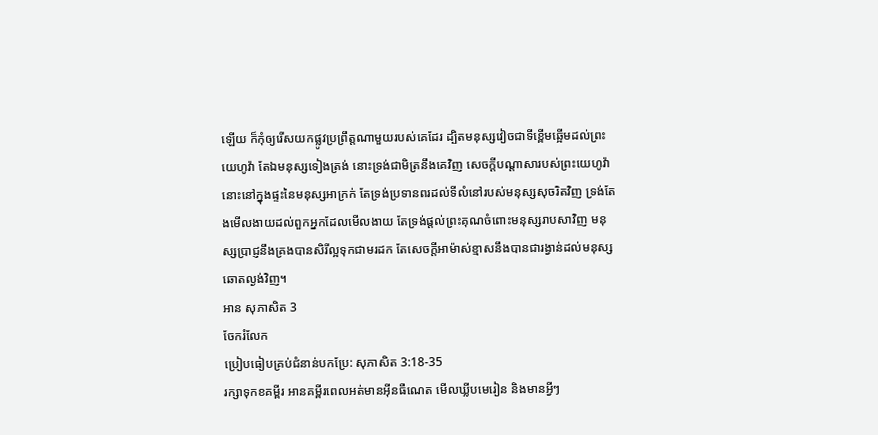ឡើយ ក៏កុំឲ្យរើសយកផ្លូវប្រព្រឹត្តណាមួយរបស់គេដែរ ដ្បិតមនុស្សវៀចជាទីខ្ពើមឆ្អើមដល់ព្រះយេហូវ៉ា តែឯមនុស្សទៀងត្រង់ នោះទ្រង់ជាមិត្រនឹងគេវិញ សេចក្ដីបណ្តាសារបស់ព្រះយេហូវ៉ា នោះនៅក្នុងផ្ទះនៃមនុស្សអាក្រក់ តែទ្រង់ប្រទានពរដល់ទីលំនៅរបស់មនុស្សសុចរិតវិញ ទ្រង់តែងមើលងាយដល់ពួកអ្នកដែលមើលងាយ តែទ្រង់ផ្តល់ព្រះគុណចំពោះមនុស្សរាបសាវិញ មនុស្សប្រាជ្ញនឹងគ្រងបានសិរីល្អទុកជាមរដក តែសេចក្ដីអាម៉ាស់ខ្មាសនឹងបានជារង្វាន់ដល់មនុស្សឆោតល្ងង់វិញ។
អាន សុភាសិត 3
ចែករំលែក
ប្រៀបធៀបគ្រប់ជំនាន់បកប្រែ: សុភាសិត 3:18-35
រក្សាទុកខគម្ពីរ អានគម្ពីរពេលអត់មានអ៊ីនធឺណេត មើលឃ្លីបមេរៀន និងមានអ្វីៗ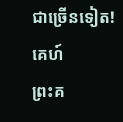ជាច្រើនទៀត!
គេហ៍
ព្រះគ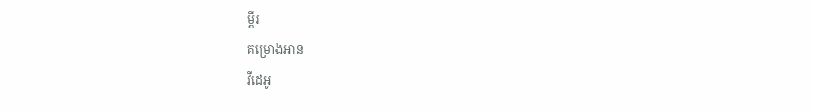ម្ពីរ
គម្រោងអាន
វីដេអូ